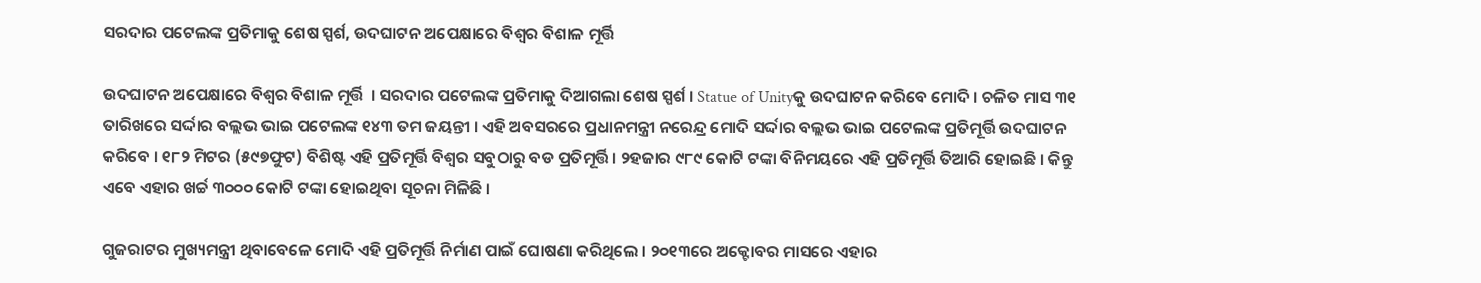ସରଦାର ପଟେଲଙ୍କ ପ୍ରତିମାକୁ ଶେଷ ସ୍ପର୍ଶ, ଉଦଘାଟନ ଅପେକ୍ଷାରେ ବିଶ୍ବର ବିଶାଳ ମୂର୍ତ୍ତି

ଉଦଘାଟନ ଅପେକ୍ଷାରେ ବିଶ୍ବର ବିଶାଳ ମୂର୍ତ୍ତି  । ସରଦାର ପଟେଲଙ୍କ ପ୍ରତିମାକୁ ଦିଆଗଲା ଶେଷ ସ୍ପର୍ଶ । Statue of Unityକୁ ଉଦଘାଟନ କରିବେ ମୋଦି । ଚଳିତ ମାସ ୩୧ ତାରିଖରେ ସର୍ଦ୍ଦାର ବଲ୍ଲଭ ଭାଇ ପଟେଲଙ୍କ ୧୪୩ ତମ ଜୟନ୍ତୀ । ଏହି ଅବସରରେ ପ୍ରଧାନମନ୍ତ୍ରୀ ନରେନ୍ଦ୍ର ମୋଦି ସର୍ଦ୍ଦାର ବଲ୍ଲଭ ଭାଇ ପଟେଲଙ୍କ ପ୍ରତିମୂର୍ତ୍ତି ଉଦଘାଟନ କରିବେ । ୧୮୨ ମିଟର (୫୯୭ଫୁଟ) ବିଶିଷ୍ଟ ଏହି ପ୍ରତିମୂର୍ତ୍ତି ବିଶ୍ୱର ସବୁଠାରୁ ବଡ ପ୍ରତିମୂର୍ତ୍ତି। ୨ହଜାର ୯୮୯ କୋଟି ଟଙ୍କା ବିନିମୟରେ ଏହି ପ୍ରତିମୂର୍ତ୍ତି ତିଆରି ହୋଇଛି । କିନ୍ତୁ ଏବେ ଏହାର ଖର୍ଚ୍ଚ ୩୦୦୦ କୋଟି ଟଙ୍କା ହୋଇଥିବା ସୂଚନା ମିଳିଛି ।

ଗୁଜରାଟର ମୁଖ୍ୟମନ୍ତ୍ରୀ ଥିବାବେଳେ ମୋଦି ଏହି ପ୍ରତିମୂର୍ତ୍ତି ନିର୍ମାଣ ପାଇଁ ଘୋଷଣା କରିଥିଲେ । ୨୦୧୩ରେ ଅକ୍ଟୋବର ମାସରେ ଏହାର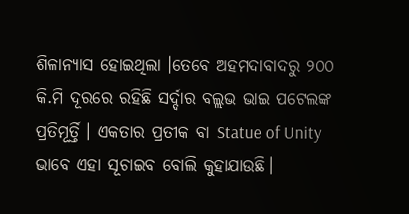ଶିଳାନ୍ୟାସ ହୋଇଥିଲା ।ତେବେ ଅହମଦାବାଦରୁ ୨୦୦ କି.ମି ଦୂରରେ ରହିଛି ସର୍ଦ୍ଦାର ବଲ୍ଲଭ ଭାଇ ପଟେଲଙ୍କ ପ୍ରତିମୂର୍ତ୍ତି । ଏକତାର ପ୍ରତୀକ ବା Statue of Unity  ଭାବେ ଏହା ସୂଚାଇବ ବୋଲି କୁହାଯାଉଛି।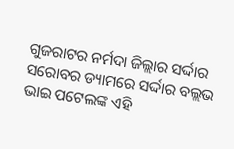ଗୁଜରାଟର ନର୍ମଦା ଜିଲ୍ଲାର ସର୍ଦ୍ଦାର ସରୋବର ଡ୍ୟାମରେ ସର୍ଦ୍ଦାର ବଲ୍ଲଭ ଭାଇ ପଟେଲଙ୍କ ଏହି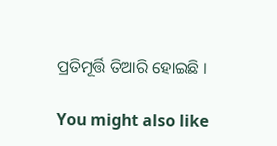ପ୍ରତିମୂର୍ତ୍ତି ତିଆରି ହୋଇଛି ।

You might also like